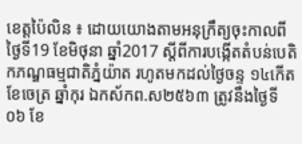ខេត្តប៉ៃលិន ៖ ដោយយោងតាមអនុក្រឹត្យចុះកាលពីថ្ងៃទី19 ខែមិថុនា ឆ្នាំ2017 ស្តីពីការបង្កើតតំបន់បេតិកភណ្ឌធម្មជាតិភ្នំយ៉ាត រហូតមកដល់ថ្ងៃចន្ទ ១៤កើត ខែចេត្រ ឆ្នាំកុរ ឯកស័កព.ស២៥៦៣ ត្រូវនឹងថ្ងៃទី០៦ ខែ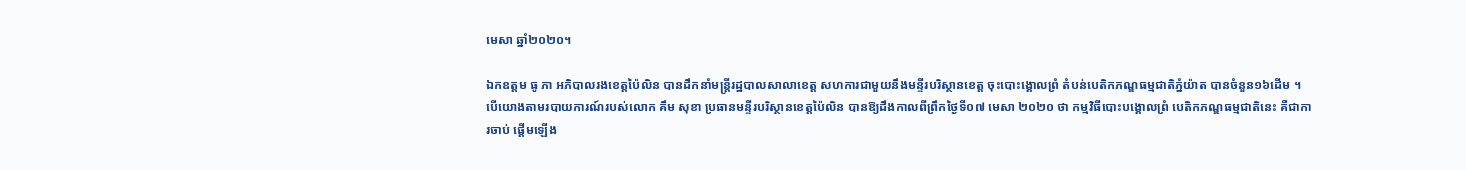មេសា ឆ្នាំ២០២០។

ឯកឧត្តម ធូ ភា អភិបាលរងខេត្តប៉ៃលិន បានដឹកនាំមន្ត្រីរដ្ឋបាលសាលាខេត្ត សហការជាមួយនឹងមន្ទីរបរិស្ថានខេត្ត ចុះបោះង្គោលព្រំ តំបន់បេតិកភណ្ឌធម្មជាតិភ្នំយ៉ាត បានចំនួន១៦ដើម ។
បើយោងតាមរបាយការណ៍របស់លោក គឹម សុខា ប្រធានមន្ទីរបរិស្ថានខេត្តប៉ៃលិន បានឱ្យដឹងកាលពីព្រឹកថ្ងៃទី០៧ មេសា ២០២០ ថា កម្មវិធីបោះបង្គោលព្រំ បេតិកភណ្ឌធម្មជាតិនេះ គឺជាការចាប់ ផ្ដើមឡើង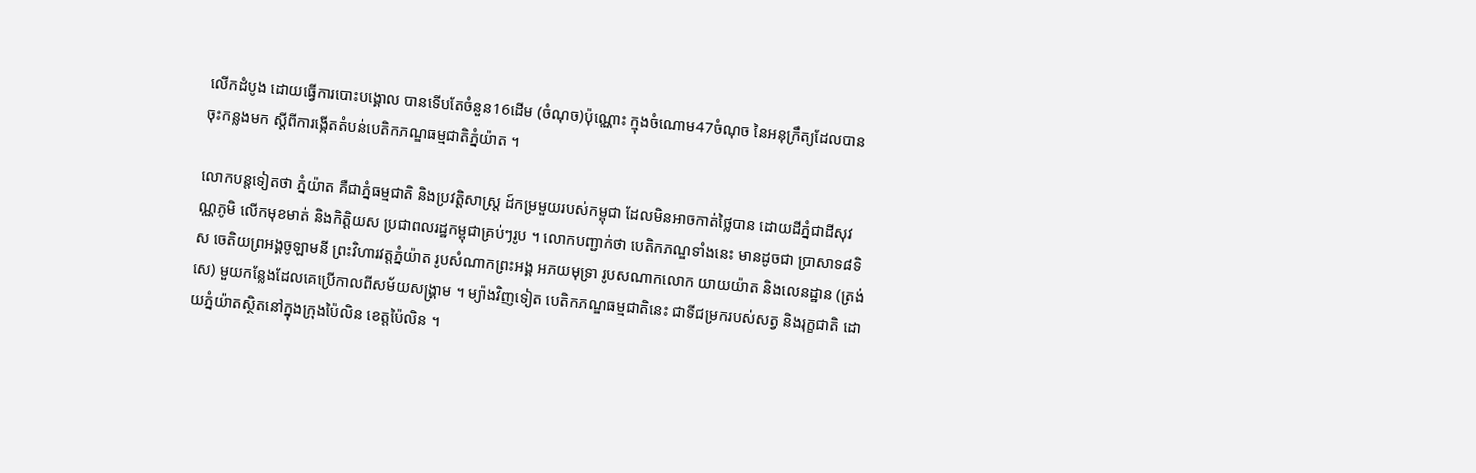លើកដំបូង ដោយធ្វើការបោះបង្គោល បានទើបតែចំនួន16ដើម (ចំណុច)ប៉ុណ្ណោះ ក្មុងចំណោម47ចំណុច នៃអនុក្រឹត្យដែលបានចុះកន្លងមក ស្តីពីការង្កើតតំបន់បេតិកភណ្ឌធម្មជាតិភ្នំយ៉ាត ។

លោកបន្តទៀតថា ភ្នំយ៉ាត គឺជាភ្នំធម្មជាតិ និងប្រវត្តិសាស្ត្រ ដ៍កម្រមួយរបស់កម្ពុជា ដែលមិនអាចកាត់ថ្លៃបាន ដោយដីភ្នំជាដីសុវណ្ណភូមិ លើកមុខមាត់ និងកិត្តិយស ប្រជាពលរដ្ឋកម្ពុជាគ្រប់ៗរូប ។ លោកបញ្ជាក់ថា បេតិកភណ្ឌទាំងនេះ មានដូចជា ប្រាសាទ៨ទិស ចេតិយព្រអង្គចូឡាមនី ព្រះវិហារវត្តភ្នំយ៉ាត រូបសំណាកព្រះអង្គ អភយមុទ្រា រូបសណាកលោក យាយយ៉ាត និងលេនដ្ឋាន (ត្រង់សេ) មួយកន្លែងដែលគេប្រើកាលពីសម័យសង្គ្រាម ។ ម្យ៉ាងវិញទៀត បេតិកភណ្ឌធម្មជាតិនេះ ជាទីជម្រករបស់សត្វ និងរុក្ខជាតិ ដោយភ្នំយ៉ាតស្ថិតនៅក្នុងក្រុងប៉ៃលិន ខេត្តប៉ៃលិន ។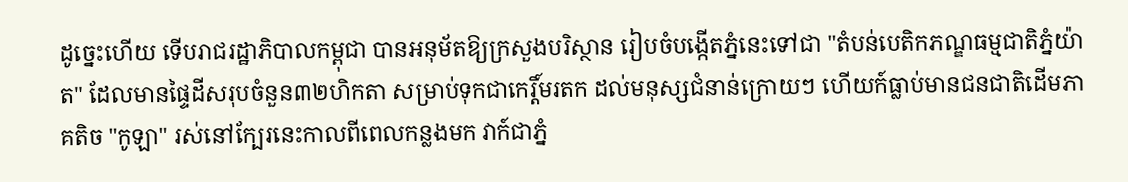ដូច្នេះហើយ ទើបរាជរដ្ឋាភិបាលកម្ពុជា បានអនុម័តឱ្យក្រសួងបរិស្ថាន រៀបចំបង្កើតភ្នំនេះទៅជា "តំបន់បេតិកភណ្ឌធម្មជាតិភ្នំយ៉ាត" ដែលមានផ្ទៃដីសរុបចំនួន៣២ហិកតា សម្រាប់ទុកជាកេរ្តិ៍មរតក ដល់មនុស្សជំនាន់ក្រោយៗ ហើយក៍ធ្លាប់មានជនជាតិដើមភាគតិច "កូឡា" រស់នៅក្បែរនេះកាលពីពេលកន្លងមក វាក៍ជាភ្នំ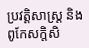ប្រវត្តិសាស្ត្រ និងពូកែសក្តិសិ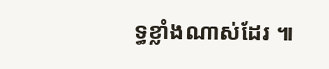ទ្ធខ្លាំងណាស់ដែរ ៕